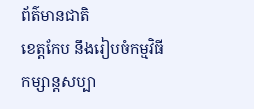ព័ត៌មានជាតិ
ខេត្តកែប នឹងរៀបចំកម្មវិធីកម្សាន្តសប្បា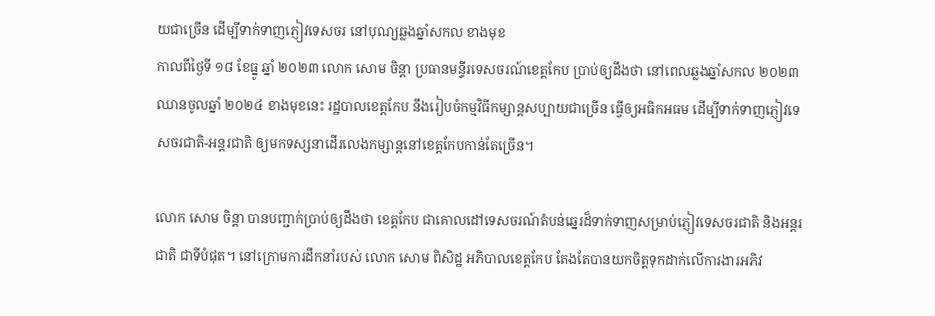យជាច្រើន ដើម្បីទាក់ទាញភ្ញៀវទេសចរ នៅបុណ្យឆ្លងឆ្នាំសកល ខាងមុខ
កាលពីថ្ងៃទី ១៨ ខែធ្នូ ឆ្នាំ ២០២៣ លោក សោម ចិន្តា ប្រធានមន្ទីរទេសចរណ៍ខេត្តកែប ប្រាប់ឲ្យដឹងថា នៅពេលឆ្លងឆ្នាំសកល ២០២៣ ឈានចូលឆ្នាំ ២០២៤ ខាងមុខនេះ រដ្ឋបាលខេត្តកែប នឹងរៀបចំកម្មវិធីកម្សាន្តសប្បាយជាច្រើន ធ្វើឲ្យអធិកអធម ដើម្បីទាក់ទាញភ្ញៀវទេសចរជាតិ-អន្តរជាតិ ឲ្យមកទស្សនាដើរលេងកម្សាន្តនៅខេត្តកែបកាន់តែច្រើន។

លោក សោម ចិន្ដា បានបញ្ជាក់ប្រាប់ឲ្យដឹងថា ខេត្តកែប ជាគោលដៅទេសចរណ៍តំបន់ឆ្នេរដ៏ទាក់ទាញសម្រាប់ភ្ញៀវទេសចរជាតិ និងអន្តរជាតិ ជាទីបំផុត។ នៅក្រោមការដឹកនាំរបស់ លោក សោម ពិសិដ្ឋ អភិបាលខេត្តកែប តែងតែបានយកចិត្តទុកដាក់លើការងារអភិវ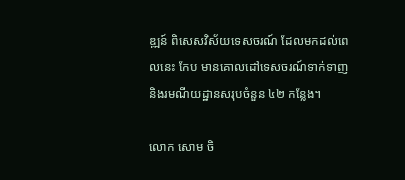ឌ្ឍន៍ ពិសេសវិស័យទេសចរណ៍ ដែលមកដល់ពេលនេះ កែប មានគោលដៅទេសចរណ៍ទាក់ទាញ និងរមណីយដ្ឋានសរុបចំនួន ៤២ កន្លែង។

លោក សោម ចិ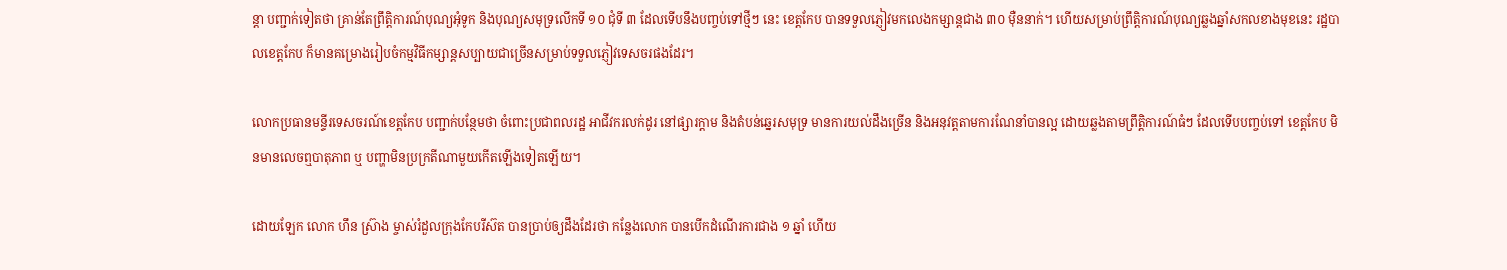ន្តា បញ្ជាក់ទៀតថា គ្រាន់តែព្រឹត្តិការណ៍បុណ្យអុំទូក និងបុណ្យសមុទ្រលើកទី ១០ ជុំទី ៣ ដែលទើបនឹងបញ្ចប់ទៅថ្មីៗ នេះ ខេត្តកែប បានទទួលភ្ញៀវមកលេងកម្សាន្តជាង ៣០ ម៉ឺននាក់។ ហើយសម្រាប់ព្រឹត្តិការណ៍បុណ្យឆ្លងឆ្នាំសកលខាងមុខនេះ រដ្ឋបាលខេត្តកែប ក៏មានគម្រោងរៀបចំកម្មវិធីកម្សាន្តសប្បាយជាច្រើនសម្រាប់ទទួលភ្ញៀវទេសចរផងដែរ។

លោកប្រធានមន្ទីរទេសចរណ៍ខេត្តកែប បញ្ជាក់បន្ថែមថា ចំពោះប្រជាពលរដ្ឋ អាជីវករលក់ដូរ នៅផ្សារក្តាម និងតំបន់ឆ្នេរសមុទ្រ មានការយល់ដឹងច្រើន និងអនុវត្តតាមការណែនាំបានល្អ ដោយឆ្លងតាមព្រឹត្តិការណ៍ធំៗ ដែលទើបបញ្ចប់ទៅ ខេត្តកែប មិនមានលេចឮបាតុភាព ឬ បញ្ហាមិនប្រក្រតីណាមួយកើតឡើងទៀតឡើយ។

ដោយឡែក លោក ហឹន ស្រ៊ាង ម្ចាស់រំដួលក្រុងកែបរីស៊ត បានប្រាប់ឲ្យដឹងដែរថា កន្លែងលោក បានបើកដំណើរការជាង ១ ឆ្នាំ ហើយ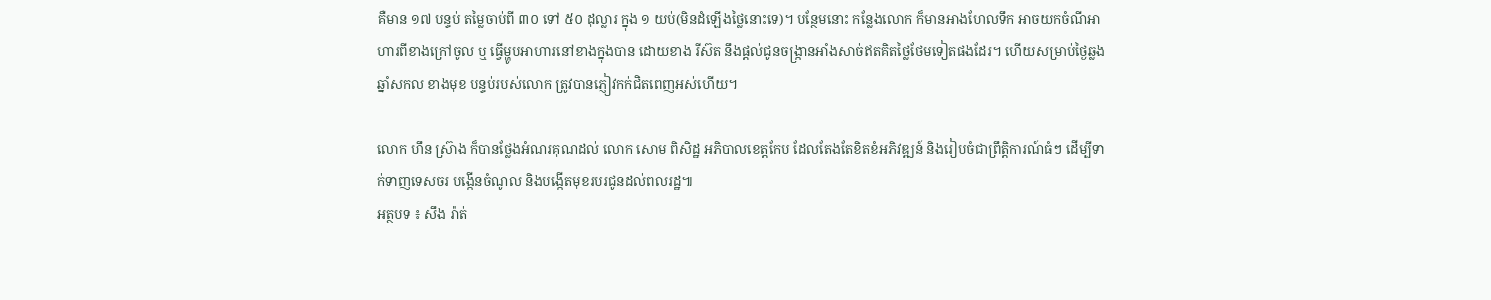គឺមាន ១៧ បន្ទប់ តម្លៃចាប់ពី ៣០ ទៅ ៥០ ដុល្លារ ក្នុង ១ យប់(មិនដំឡើងថ្លៃនោះទេ)។ បន្ថែមនោះ កន្លែងលោក ក៏មានអាងហែលទឹក អាចយកចំណីអាហារពីខាងក្រៅចូល ឬ ធ្វើម្ហូបអាហារនៅខាងក្នុងបាន ដោយខាង រីស៊ត នឹងផ្តល់ជូនចង្ក្រានអាំងសាច់ឥតគិតថ្លៃថែមទៀតផងដែរ។ ហើយសម្រាប់ថ្ងៃឆ្លងឆ្នាំសកល ខាងមុខ បន្ទប់របស់លោក ត្រូវបានភ្ញៀវកក់ជិតពេញអស់ហើយ។

លោក ហឹន ស្រ៊ាង ក៏បានថ្លែងអំណរគុណដល់ លោក សោម ពិសិដ្ឋ អភិបាលខេត្តកែប ដែលតែងតែខិតខំអភិវឌ្ឍន៍ និងរៀបចំជាព្រឹត្តិការណ៍ធំៗ ដើម្បីទាក់ទាញទេសចរ បង្កើនចំណូល និងបង្កើតមុខរបរជូនដល់ពលរដ្ឋ៕
អត្ថបទ ៖ សឹង រ៉ាត់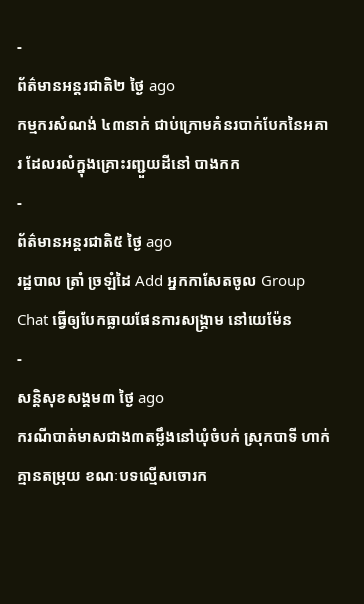-
ព័ត៌មានអន្ដរជាតិ២ ថ្ងៃ ago
កម្មករសំណង់ ៤៣នាក់ ជាប់ក្រោមគំនរបាក់បែកនៃអគារ ដែលរលំក្នុងគ្រោះរញ្ជួយដីនៅ បាងកក
-
ព័ត៌មានអន្ដរជាតិ៥ ថ្ងៃ ago
រដ្ឋបាល ត្រាំ ច្រឡំដៃ Add អ្នកកាសែតចូល Group Chat ធ្វើឲ្យបែកធ្លាយផែនការសង្គ្រាម នៅយេម៉ែន
-
សន្តិសុខសង្គម៣ ថ្ងៃ ago
ករណីបាត់មាសជាង៣តម្លឹងនៅឃុំចំបក់ ស្រុកបាទី ហាក់គ្មានតម្រុយ ខណៈបទល្មើសចោរក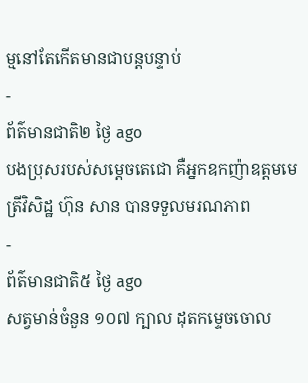ម្មនៅតែកើតមានជាបន្តបន្ទាប់
-
ព័ត៌មានជាតិ២ ថ្ងៃ ago
បងប្រុសរបស់សម្ដេចតេជោ គឺអ្នកឧកញ៉ាឧត្តមមេត្រីវិសិដ្ឋ ហ៊ុន សាន បានទទួលមរណភាព
-
ព័ត៌មានជាតិ៥ ថ្ងៃ ago
សត្វមាន់ចំនួន ១០៧ ក្បាល ដុតកម្ទេចចោល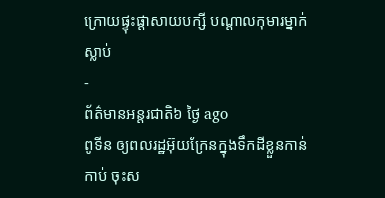ក្រោយផ្ទុះផ្ដាសាយបក្សី បណ្តាលកុមារម្នាក់ស្លាប់
-
ព័ត៌មានអន្ដរជាតិ៦ ថ្ងៃ ago
ពូទីន ឲ្យពលរដ្ឋអ៊ុយក្រែនក្នុងទឹកដីខ្លួនកាន់កាប់ ចុះស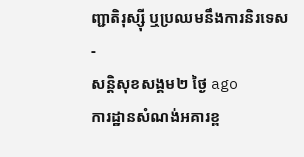ញ្ជាតិរុស្ស៊ី ឬប្រឈមនឹងការនិរទេស
-
សន្តិសុខសង្គម២ ថ្ងៃ ago
ការដ្ឋានសំណង់អគារខ្ព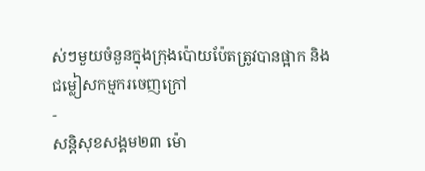ស់ៗមួយចំនួនក្នុងក្រុងប៉ោយប៉ែតត្រូវបានផ្អាក និងជម្លៀសកម្មករចេញក្រៅ
-
សន្តិសុខសង្គម២៣ ម៉ោ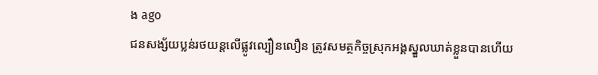ង ago
ជនសង្ស័យប្លន់រថយន្តលើផ្លូវល្បឿនលឿន ត្រូវសមត្ថកិច្ចស្រុកអង្គស្នួលឃាត់ខ្លួនបានហើយ